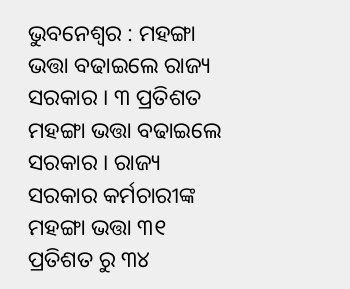ଭୁବନେଶ୍ୱର : ମହଙ୍ଗା ଭତ୍ତା ବଢାଇଲେ ରାଜ୍ୟ ସରକାର । ୩ ପ୍ରତିଶତ ମହଙ୍ଗା ଭତ୍ତା ବଢାଇଲେ ସରକାର । ରାଜ୍ୟ ସରକାର କର୍ମଚାରୀଙ୍କ ମହଙ୍ଗା ଭତ୍ତା ୩୧ ପ୍ରତିଶତ ରୁ ୩୪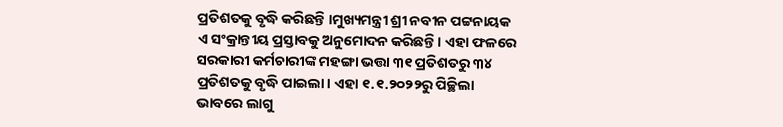ପ୍ରତିଶତକୁ ବୃଦ୍ଧି କରିଛନ୍ତି ।ମୁଖ୍ୟମନ୍ତ୍ରୀ ଶ୍ରୀ ନବୀନ ପଟ୍ଟନାୟକ ଏ ସଂକ୍ରାନ୍ତୀୟ ପ୍ରସ୍ତାବକୁ ଅନୁମୋଦନ କରିଛନ୍ତି। ଏହା ଫଳରେ ସରକାରୀ କର୍ମଚାରୀଙ୍କ ମହଙ୍ଗା ଭତ୍ତା ୩୧ ପ୍ରତିଶତରୁ ୩୪ ପ୍ରତିଶତକୁ ବୃଦ୍ଧି ପାଇଲା। ଏହା ୧.୧.୨୦୨୨ରୁ ପିଚ୍ଛିଲା ଭାବରେ ଲାଗୁ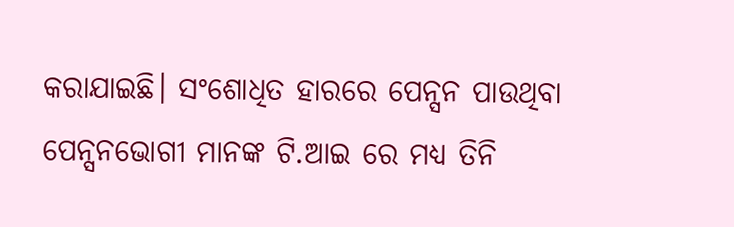କରାଯାଇଛି। ସଂଶୋଧିତ ହାରରେ ପେନ୍ସନ ପାଉଥିବା ପେନ୍ସନଭୋଗୀ ମାନଙ୍କ ଟି.ଆଇ ରେ ମଧ୍ୟ ତିନି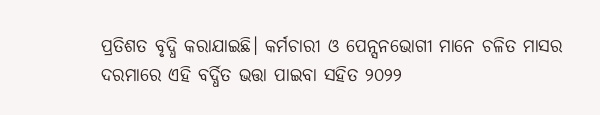ପ୍ରତିଶତ ବୃଦ୍ଧି କରାଯାଇଛି। କର୍ମଚାରୀ ଓ ପେନ୍ସନଭୋଗୀ ମାନେ ଚଳିତ ମାସର ଦରମାରେ ଏହି ବର୍ଦ୍ଧିତ ଭତ୍ତା ପାଇବା ସହିତ ୨୦୨୨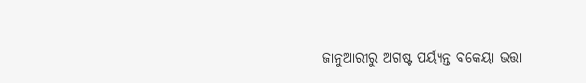ଜାନୁଆରୀରୁ ଅଗଷ୍ଟ ପର୍ୟ୍ୟନ୍ତ ବକେୟା ଭତ୍ତା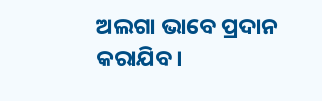ଅଲଗା ଭାବେ ପ୍ରଦାନ କରାଯିବ।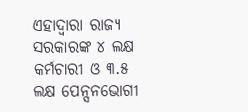ଏହାଦ୍ବାରା ରାଜ୍ୟ ସରକାରଙ୍କ ୪ ଲକ୍ଷ କର୍ମଚାରୀ ଓ ୩.୫ ଲକ୍ଷ ପେନ୍ସନଭୋଗୀ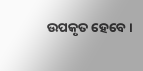ଉପକୃତ ହେବେ ।